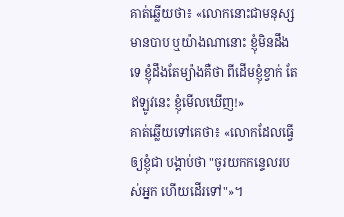គាត់ឆ្លើយថា៖ «លោកនោះជាមនុស្សមានបាប ឬយ៉ាងណានោះ ខ្ញុំមិនដឹងទេ ខ្ញុំដឹងតែម្យ៉ាងគឺថា ពីដើមខ្ញុំខ្វាក់ តែឥឡូវនេះ ខ្ញុំមើលឃើញ!»
គាត់ឆ្លើយទៅគេថា៖ «លោកដែលធ្វើឲ្យខ្ញុំជា បង្គាប់ថា "ចូរយកកន្ទេលរបស់អ្នក ហើយដើរទៅ"»។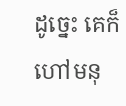ដូច្នេះ គេក៏ហៅមនុ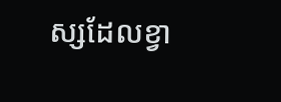ស្សដែលខ្វា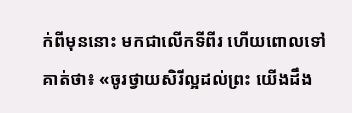ក់ពីមុននោះ មកជាលើកទីពីរ ហើយពោលទៅគាត់ថា៖ «ចូរថ្វាយសិរីល្អដល់ព្រះ យើងដឹង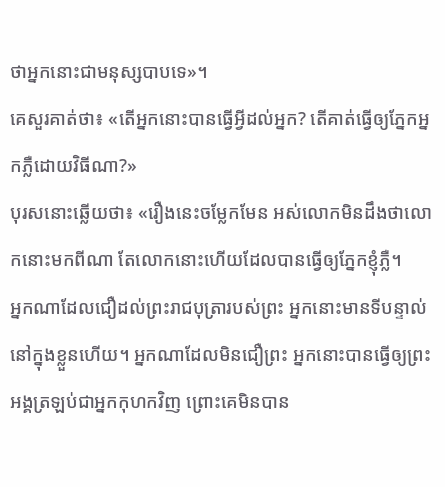ថាអ្នកនោះជាមនុស្សបាបទេ»។
គេសួរគាត់ថា៖ «តើអ្នកនោះបានធ្វើអ្វីដល់អ្នក? តើគាត់ធ្វើឲ្យភ្នែកអ្នកភ្លឺដោយវិធីណា?»
បុរសនោះឆ្លើយថា៖ «រឿងនេះចម្លែកមែន អស់លោកមិនដឹងថាលោកនោះមកពីណា តែលោកនោះហើយដែលបានធ្វើឲ្យភ្នែកខ្ញុំភ្លឺ។
អ្នកណាដែលជឿដល់ព្រះរាជបុត្រារបស់ព្រះ អ្នកនោះមានទីបន្ទាល់នៅក្នុងខ្លួនហើយ។ អ្នកណាដែលមិនជឿព្រះ អ្នកនោះបានធ្វើឲ្យព្រះអង្គត្រឡប់ជាអ្នកកុហកវិញ ព្រោះគេមិនបាន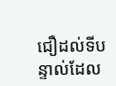ជឿដល់ទីបន្ទាល់ដែល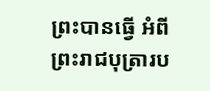ព្រះបានធ្វើ អំពីព្រះរាជបុត្រារប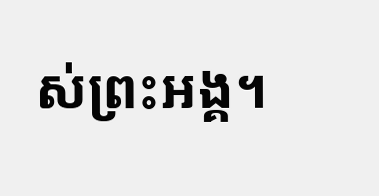ស់ព្រះអង្គ។